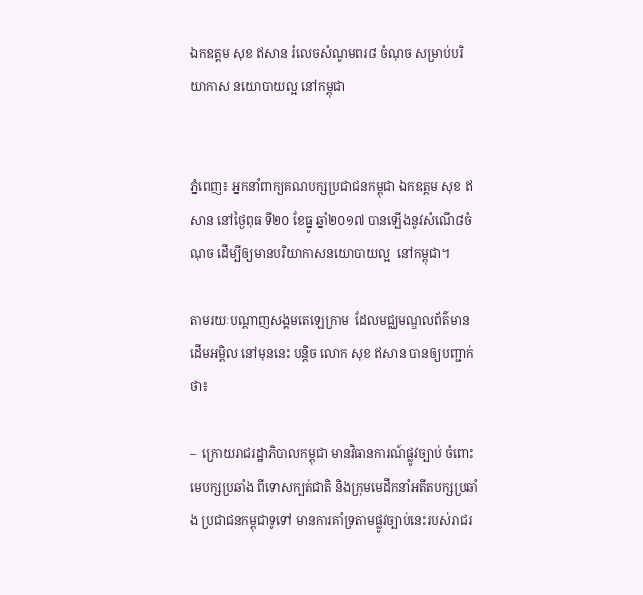ឯកឧត្តម សុខ ឥសាន រំលេចសំណូមពរ៨ ចំណុច សម្រាប់បរិយាកាស នយោបាយល្អ នៅកម្ពុជា


ភ្នំពេញ៖ អ្នកនាំពាក្យគណបក្សប្រជាជនកម្ពុជា ឯកឧត្តម សុខ ឥសាន នៅថ្ងៃពុធ ទី២០ ខែធ្នូ ឆ្នាំ២០១៧ បានឡើងនូវសំណើ៨ចំណុច ដើម្បីឲ្យមានបរិយាកាសនយោបាយល្អ  នៅកម្ពុជា។

តាមរយៈបណ្តាញសង្គមតេឡេក្រាម  ដែលមជ្ឈមណ្ឌលព័ត៌មាន ដើមអម្ពិល នៅមុននេះ បន្តិច លោក សុខ ឥសាន បានឲ្យបញ្ជាក់ថា៖

–  ក្រោយរាជរដ្ឋាភិបាលកម្ពុជា មានវិធានការណ៍ផ្លូវច្បាប់ ចំពោះមេបក្សប្រឆាំង ពីទោសក្បត់ជាតិ និងក្រុមមេដឹកនាំអតីតបក្សប្រឆាំង ប្រជាជនកម្ពុជាទូទៅ មានការគាំទ្រតាមផ្លូវច្បាប់នេះរបស់រាជរ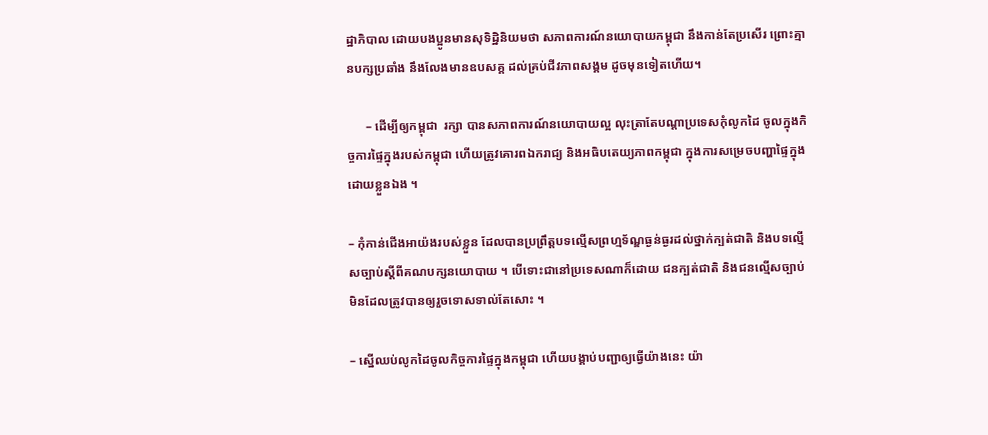ដ្ឋាភិបាល ដោយបងប្អូនមានសុទិដ្ឋិនិយមថា សភាពការណ៍នយោបាយកម្ពុជា នឹងកាន់តែប្រសើរ ព្រោះគ្មានបក្សប្រឆាំង នឹងលែងមានឧបសគ្គ ដល់គ្រប់ជីវភាពសង្គម ដូចមុនទៀតហើយ។

      – ដើម្បីឲ្យកម្ពុជា  រក្សា បានសភាពការណ៍នយោបាយល្អ លុះត្រាតែបណ្តាប្រទេសកុំលូកដៃ ចូលក្នុងកិច្ចការផ្ទៃក្នុងរបស់កម្ពុជា ហើយត្រូវគោរពឯករាជ្យ និងអធិបតេយ្យភាពកម្ពុជា ក្នុងការសម្រេចបញ្ហាផ្ទៃក្នុង ដោយខ្លួនឯង ។

– កុំកាន់ជើងអាយ៉ងរបស់ខ្លួន ដែលបានប្រព្រឹត្តបទល្មេីសព្រហ្មទ័ណ្ឌធ្ងន់ធ្ងរដល់ថ្នាក់ក្បត់ជាតិ និងបទល្មេីសច្បាប់ស្តីពីគណបក្សនយោបាយ ។ បេីទោះជានៅប្រទេសណាក៏ដោយ ជនក្បត់ជាតិ និងជនល្មើសច្បាប់ មិនដែលត្រូវបានឲ្យរួចទោសទាល់តែសោះ ។

– ស្នើឈប់លូកដៃចូលកិច្ចការផ្ទៃក្នុងកម្ពុជា ហើយបង្គាប់បញ្ជាឲ្យធ្វើយ៉ាងនេះ យ៉ា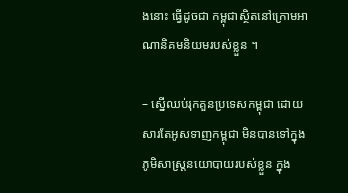ងនោះ ធ្វើដូចជា កម្ពុជាស្ថិតនៅក្រោមអាណានិគមនិយមរបស់ខ្លួន ។

– ស្នើឈប់រុកគួនប្រទេសកម្ពុជា ដោយសារតែអូសទាញកម្ពុជា មិនបានទៅក្នុងភូមិសាស្ត្រនយោបាយរបស់ខ្លួន ក្នុង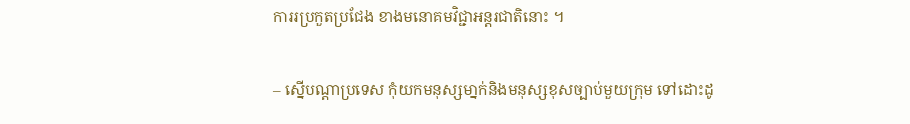ការរប្រកួតប្រជែង ខាងមនោគមវិជ្ជាអន្តរជាតិនោះ ។

– ស្នើបណ្តាប្រទេស កុំយកមនុស្សមា្នក់និងមនុស្សខុសច្បាប់មួយក្រុម ទៅដោះដូ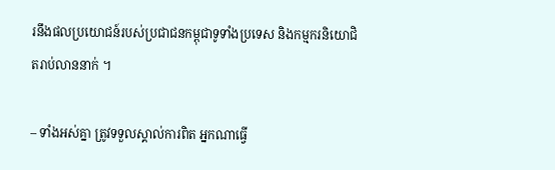រនឹងផលប្រយោជន៍របស់ប្រជាជនកម្ពុជាទូទាំងប្រទេស និងកម្មករនិយោជិតរាប់លាននាក់ ។

– ទាំងអស់គ្នា ត្រូវទទួលស្គាល់ការពិត អ្នកណាធ្វេី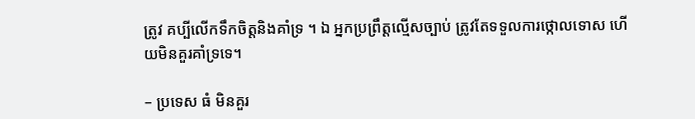ត្រូវ គប្បីលេីកទឹកចិត្តនិងគាំទ្រ ។ ឯ អ្នកប្រព្រឹត្តល្មើសច្បាប់ ត្រូវតែទទួលការថ្កោលទោស ហេីយមិនគួរគាំទ្រទេ។

– ប្រទេស ធំ មិនគួរ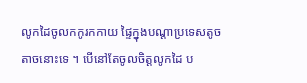លូកដៃចូលកកូរកកាយ ផ្ទៃក្នុងបណ្តាប្រទេសតូចតាចនោះទេ ។ បើនៅតែចូលចិត្តលូកដៃ ប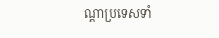ណ្តាប្រទេសទាំ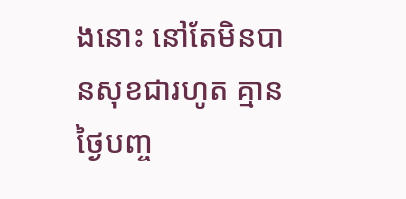ងនោះ នៅតែមិនបានសុខជារហូត គ្មានថ្ងៃបញ្ច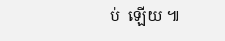ប់  ឡើយ ៕